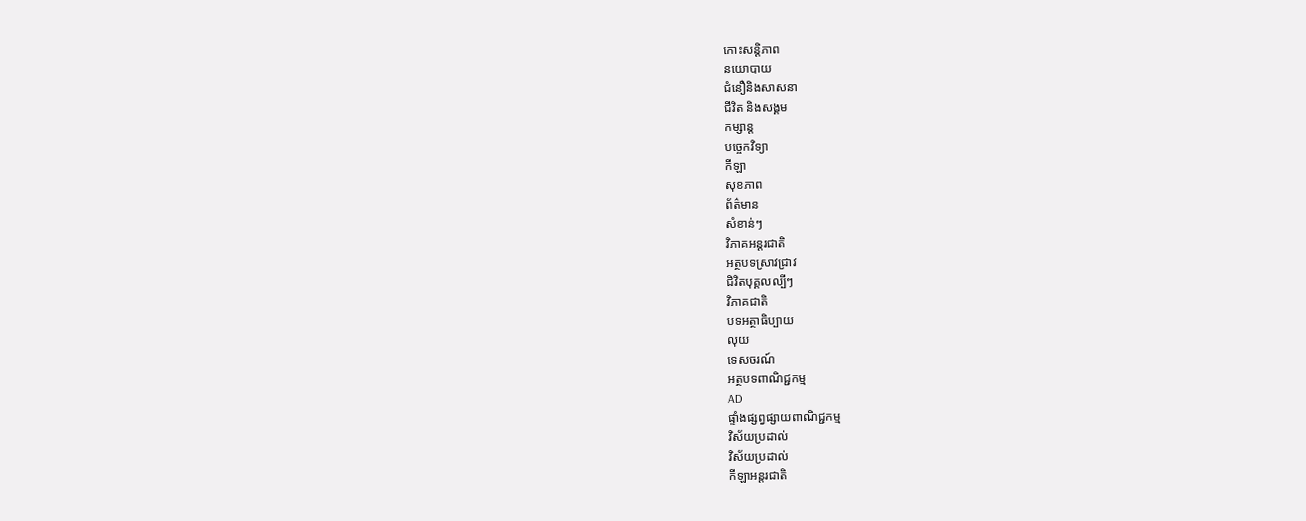កោះសន្តិភាព
នយោបាយ
ជំនឿនិងសាសនា
ជីវិត និងសង្គម
កម្សាន្ត
បច្ចេកវិទ្យា
កីឡា
សុខភាព
ព័ត៌មាន
សំខាន់ៗ
វិភាគអន្តរជាតិ
អត្ថបទស្រាវជ្រាវ
ជិវិតបុគ្គលល្បីៗ
វិភាគជាតិ
បទអត្ថាធិប្បាយ
លុយ
ទេសចរណ៍
អត្ថបទពាណិជ្ជកម្ម
AD
ផ្ទាំងផ្សព្វផ្សាយពាណិជ្ជកម្ម
វិស័យប្រដាល់
វិស័យប្រដាល់
កីឡាអន្តរជាតិ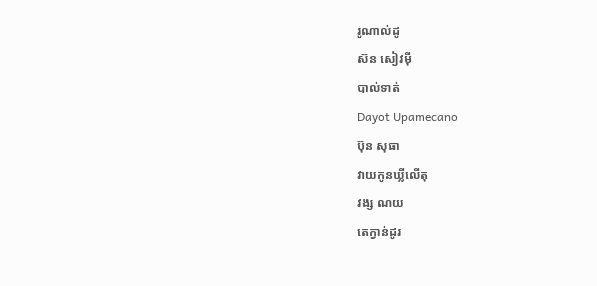រូណាល់ដូ
ស៊ន សៀវម៉ី
បាល់ទាត់
Dayot Upamecano
ប៊ុន សុធា
វាយកូនឃ្លីលើតុ
វង្ស ណយ
តេក្វាន់ដូរ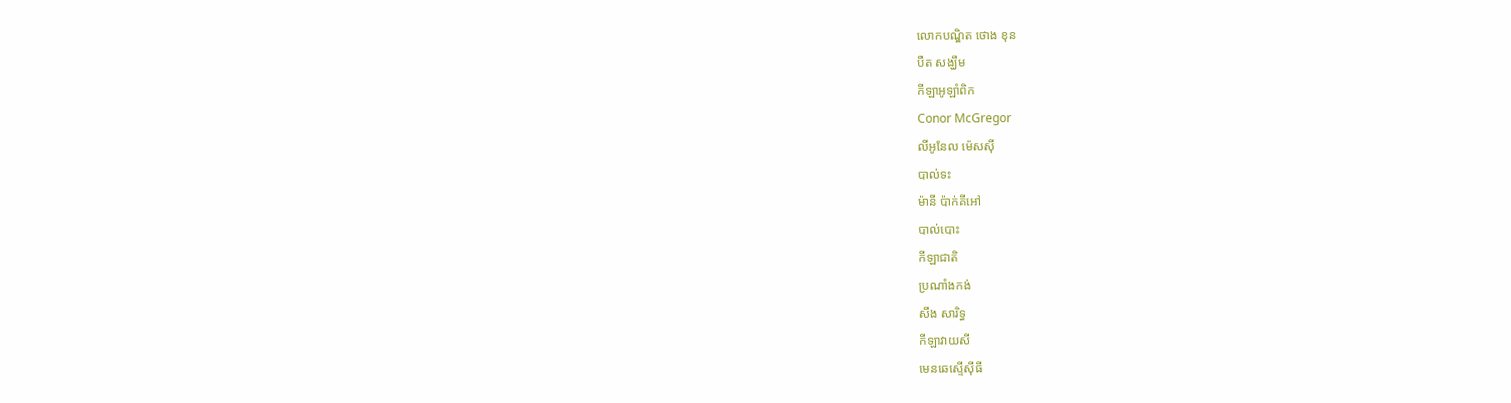លោកបណ្ឌិត ថោង ខុន
បឺត សង្ឃឹម
កីឡាអូឡាំពិក
Conor McGregor
លីអូនែល ម៉េសស៊ី
បាល់ទះ
ម៉ានី ប៉ាក់គីអៅ
បាល់បោះ
កីឡាជាតិ
ប្រណាំងកង់
សឹង សារិទ្ធ
កីឡាវាយសី
មេនឆេស្ទើស៊ីធី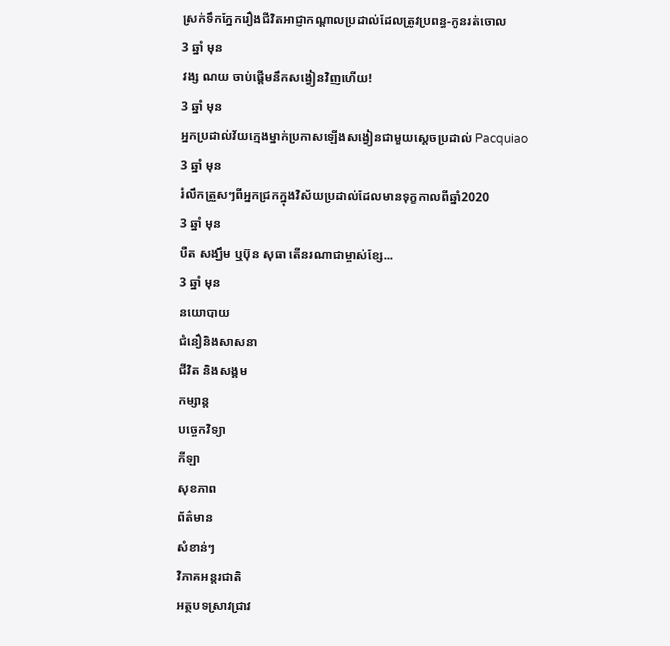ស្រក់ទឹកភ្នែករឿងជីវិតអាជ្ញាកណ្ដាលប្រដាល់ដែលត្រូវប្រពន្ធ-កូនរត់ចោល
3 ឆ្នាំ មុន
វង្ស ណយ ចាប់ផ្ដើមនឹកសង្វៀនវិញហើយ!
3 ឆ្នាំ មុន
អ្នកប្រដាល់វ័យក្មេងម្នាក់ប្រកាសឡើងសង្វៀនជាមួយស្តេចប្រដាល់ Pacquiao
3 ឆ្នាំ មុន
រំលឹកត្រួសៗពីអ្នកជ្រកក្នុងវិស័យប្រដាល់ដែលមានទុក្ខកាលពីឆ្នាំ2020
3 ឆ្នាំ មុន
បឺត សង្ឃឹម ឬប៊ុន សុធា តើនរណាជាម្ចាស់ខ្សែ...
3 ឆ្នាំ មុន
នយោបាយ
ជំនឿនិងសាសនា
ជីវិត និងសង្គម
កម្សាន្ត
បច្ចេកវិទ្យា
កីឡា
សុខភាព
ព័ត៌មាន
សំខាន់ៗ
វិភាគអន្តរជាតិ
អត្ថបទស្រាវជ្រាវ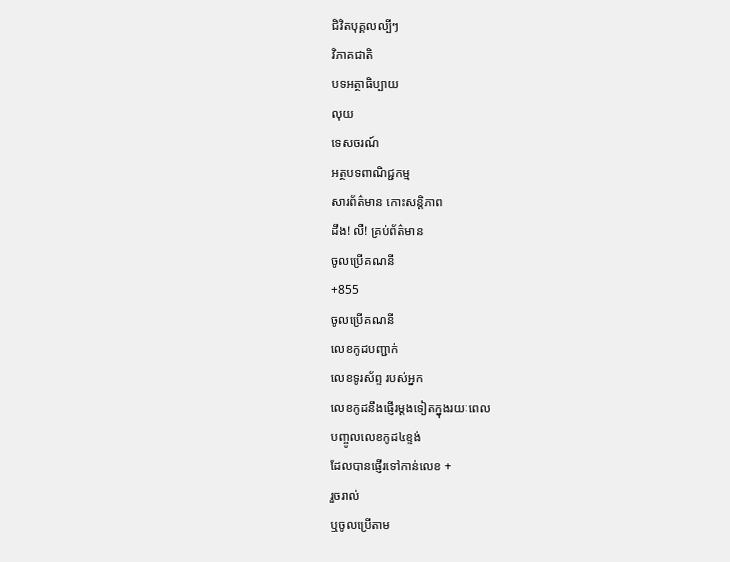ជិវិតបុគ្គលល្បីៗ
វិភាគជាតិ
បទអត្ថាធិប្បាយ
លុយ
ទេសចរណ៍
អត្ថបទពាណិជ្ជកម្ម
សារព័ត៌មាន កោះសន្តិភាព
ដឹង! លឺ! គ្រប់ព័ត៌មាន
ចូលប្រើគណនី
+855
ចូលប្រើគណនី
លេខកូដបញ្ជាក់
លេខទូរស័ព្ទ របស់អ្នក
លេខកូដនឹងផ្ញើរម្តងទៀតក្នុងរយៈពេល
បញ្ចូលលេខកូដ៤ខ្ទង់
ដែលបានផ្ញើរទៅកាន់លេខ +
រួចរាល់
ឬចូលប្រើតាម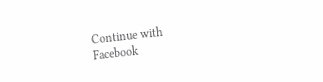Continue with
Facebook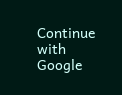Continue with
Google